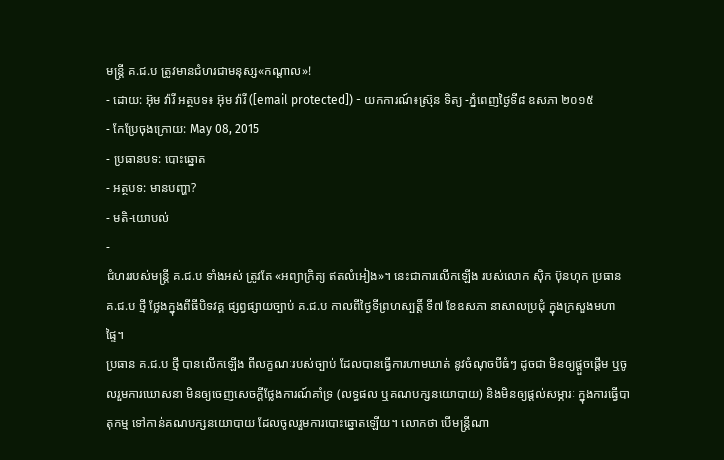មន្រ្តី គ.ជ.ប ត្រូវមានជំហរជាមនុស្ស«កណ្តាល»!
- ដោយ: អ៊ុម វ៉ារី អត្ថបទ៖ អ៊ុម វ៉ារី ([email protected]) - យកការណ៍៖ស្រ៊ុន ទិត្យ -ភ្នំពេញថ្ងៃទី៨ ឧសភា ២០១៥
- កែប្រែចុងក្រោយ: May 08, 2015
- ប្រធានបទ: បោះឆ្នោត
- អត្ថបទ: មានបញ្ហា?
- មតិ-យោបល់
-
ជំហររបស់មន្រ្តី គ.ជ.ប ទាំងអស់ ត្រូវតែ «អព្យាក្រិត្យ ឥតលំអៀង»។ នេះជាការលើកឡើង របស់លោក ស៊ិក ប៊ុនហុក ប្រធាន គ.ជ.ប ថ្មី ថ្លែងក្នុងពីធីបិទវគ្គ ផ្សព្វផ្សាយច្បាប់ គ.ជ.ប កាលពីថ្ងៃទីព្រហស្បត្តិ៍ ទី៧ ខែឧសភា នាសាលប្រជុំ ក្នុងក្រសួងមហាផ្ទៃ។
ប្រធាន គ.ជ.ប ថ្មី បានលើកឡើង ពីលក្ខណៈរបស់ច្បាប់ ដែលបានធ្វើការហាមឃាត់ នូវចំណុចបីធំៗ ដូចជា មិនឲ្យផ្តួចផ្តើម ឬចូលរួមការឃោសនា មិនឲ្យចេញសេចក្តីថ្លែងការណ៍គាំទ្រ (លទ្ធផល ឬគណបក្សនយោបាយ) និងមិនឲ្យផ្តល់សម្ភារៈ ក្នុងការធ្វើបាតុកម្ម ទៅកាន់គណបក្សនយោបាយ ដែលចូលរួមការបោះឆ្នោតឡើយ។ លោកថា បើមន្រ្តីណា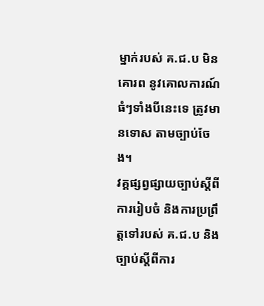ម្នាក់របស់ គ.ជ.ប មិនគោរព នូវគោលការណ៍ធំៗទាំងបីនេះទេ ត្រូវមានទោស តាមច្បាប់ចែង។
វគ្គផ្សព្វផ្សាយច្បាប់ស្តីពីការរៀបចំ និងការប្រព្រឹត្តទៅរបស់ គ.ជ.ប និងច្បាប់ស្តីពីការ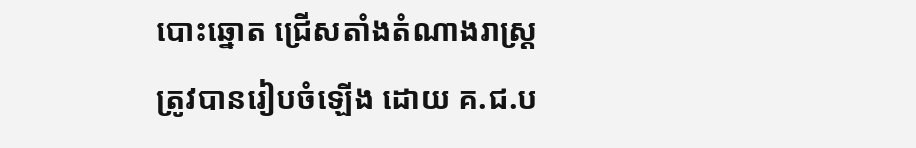បោះឆ្នោត ជ្រើសតាំងតំណាងរាស្រ្ត ត្រូវបានរៀបចំឡើង ដោយ គ.ជ.ប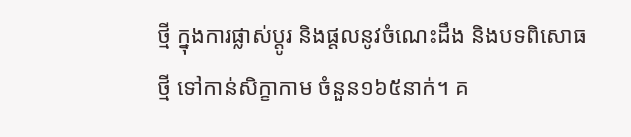ថ្មី ក្នុងការផ្លាស់ប្តូរ និងផ្តលនូវចំណេះដឹង និងបទពិសោធថ្មី ទៅកាន់សិក្ខាកាម ចំនួន១៦៥នាក់។ គ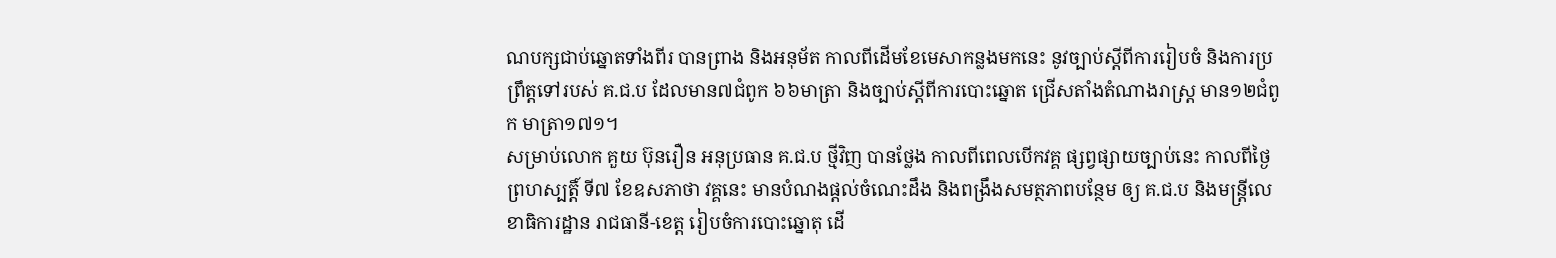ណបក្សជាប់ឆ្នោតទាំងពីរ បានព្រាង និងអនុម័ត កាលពីដើមខែមេសាកន្លងមកនេះ នូវច្បាប់ស្តីពីការរៀបចំ និងការប្រព្រឹត្តទៅរបស់ គ.ជ.ប ដែលមាន៧ជំពូក ៦៦មាត្រា និងច្បាប់ស្តីពីការបោះឆ្នោត ជ្រើសតាំងតំណាងរាស្រ្ត មាន១២ជំពូក មាត្រា១៧១។
សម្រាប់លោក គួយ ប៊ុនរឿន អនុប្រធាន គ.ជ.ប ថ្មីវិញ បានថ្លែង កាលពីពេលបើកវគ្គ ផ្សព្វផ្សាយច្បាប់នេះ កាលពីថ្ងៃព្រហស្បត្តិ៍ ទី៧ ខែឧសភាថា វគ្គនេះ មានបំណងផ្តល់ចំណេះដឹង និងពង្រឹងសមត្ថភាពបន្ថែម ឲ្យ គ.ជ.ប និងមន្រ្តីលេខាធិការដ្ឋាន រាជធានី-ខេត្ត រៀបចំការបោះឆ្នោតុ ដើ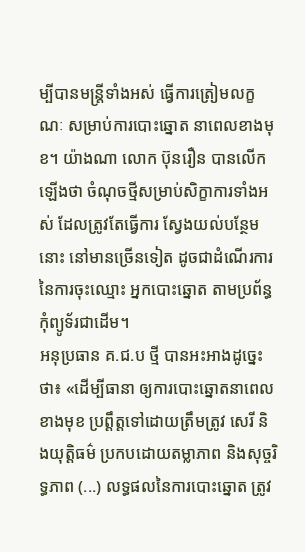ម្បីបានមន្រ្តីទាំងអស់ ធ្វើការត្រៀមលក្ខណៈ សម្រាប់ការបោះឆ្នោត នាពេលខាងមុខ។ យ៉ាងណា លោក ប៊ុនរឿន បានលើកឡើងថា ចំណុចថ្មីសម្រាប់សិក្ខាការទាំងអស់ ដែលត្រូវតែធ្វើការ ស្វែងយល់បន្ថែមនោះ នៅមានច្រើនទៀត ដូចជាដំណើរការ នៃការចុះឈ្មោះ អ្នកបោះឆ្នោត តាមប្រព័ន្ធកុំព្យូទ័រជាដើម។
អនុប្រធាន គ.ជ.ប ថ្មី បានអះអាងដូច្នេះថា៖ «ដើម្បីធានា ឲ្យការបោះឆ្នោតនាពេលខាងមុខ ប្រព្តឹត្តទៅដោយត្រឹមត្រូវ សេរី និងយុត្តិធម៌ ប្រកបដោយតម្លាភាព និងសុច្ចរិទ្ធភាព (...) លទ្ធផលនៃការបោះឆ្នោត ត្រូវ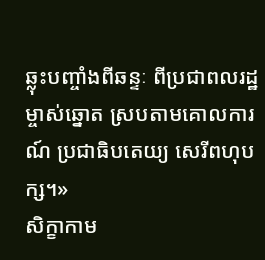ឆ្លុះបញ្ចាំងពីឆន្ទៈ ពីប្រជាពលរដ្ឋម្ចាស់ឆ្នោត ស្របតាមគោលការណ៍ ប្រជាធិបតេយ្យ សេរីពហុបក្ស។»
សិក្ខាកាម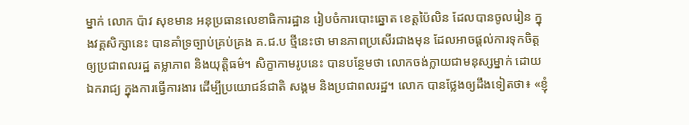ម្នាក់ លោក ប៉ាវ សុខមាន អនុប្រធានលេខាធិការដ្ឋាន រៀបចំការបោះឆ្នោត ខេត្តប៉ៃលិន ដែលបានចូលរៀន ក្នុងវគ្គសិក្សានេះ បានគាំទ្រច្បាប់គ្រប់គ្រង គ.ជ.ប ថ្មីនេះថា មានភាពប្រសើរជាងមុន ដែលអាចផ្តល់ការទុកចិត្ត ឲ្យប្រជាពលរដ្ឋ តម្លាភាព និងយុត្តិធម៌។ សិក្ខាកាមរូបនេះ បានបន្ថែមថា លោកចង់ក្លាយជាមនុស្សម្នាក់ ដោយឯករាជ្យ ក្នុងការធ្វើការងារ ដើម្បីប្រយោជន៍ជាតិ សង្គម និងប្រជាពលរដ្ឋ។ លោក បានថ្លែងឲ្យដឹងទៀតថា៖ «ខ្ញុំ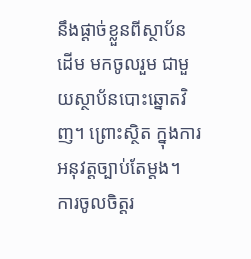នឹងផ្តាច់ខ្លួនពីស្ថាប័នដើម មកចូលរួម ជាមួយស្ថាប័នបោះឆ្នោតវិញ។ ព្រោះស្ថិត ក្នុងការអនុវត្តច្បាប់តែម្តង។ ការចូលចិត្តរ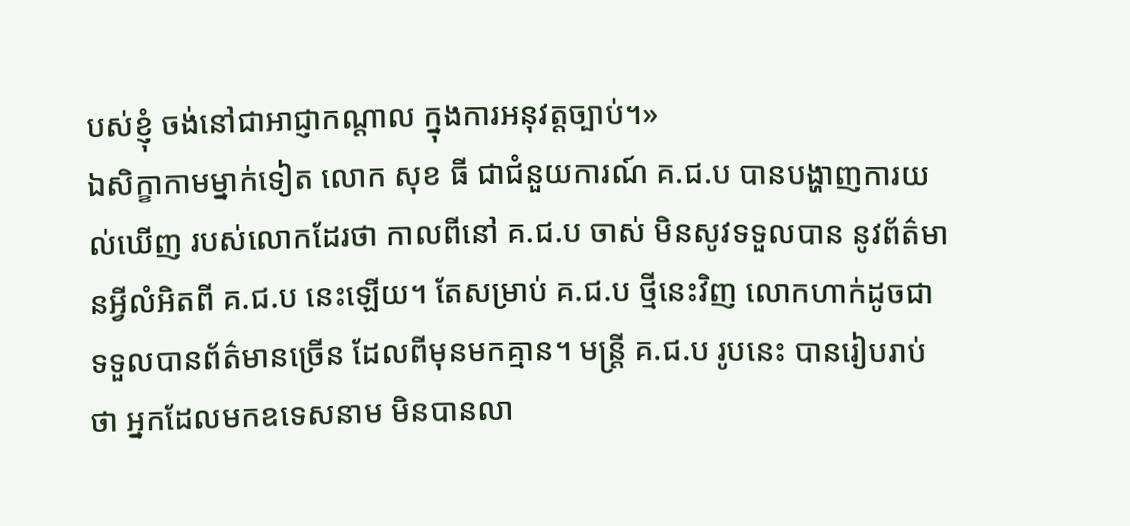បស់ខ្ញុំ ចង់នៅជាអាជ្ញាកណ្តាល ក្នុងការអនុវត្តច្បាប់។»
ឯសិក្ខាកាមម្នាក់ទៀត លោក សុខ ធី ជាជំនួយការណ៍ គ.ជ.ប បានបង្ហាញការយល់ឃើញ របស់លោកដែរថា កាលពីនៅ គ.ជ.ប ចាស់ មិនសូវទទួលបាន នូវព័ត៌មានអ្វីលំអិតពី គ.ជ.ប នេះឡើយ។ តែសម្រាប់ គ.ជ.ប ថ្មីនេះវិញ លោកហាក់ដូចជា ទទួលបានព័ត៌មានច្រើន ដែលពីមុនមកគ្មាន។ មន្ត្រី គ.ជ.ប រូបនេះ បានរៀបរាប់ថា អ្នកដែលមកឧទេសនាម មិនបានលា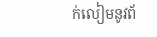ក់លៀមនូវព័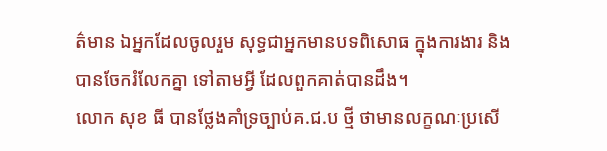ត៌មាន ឯអ្នកដែលចូលរួម សុទ្ធជាអ្នកមានបទពិសោធ ក្នុងការងារ និងបានចែករំលែកគ្នា ទៅតាមអ្វី ដែលពួកគាត់បានដឹង។
លោក សុខ ធី បានថ្លែងគាំទ្រច្បាប់គ.ជ.ប ថ្មី ថាមានលក្ខណៈប្រសើ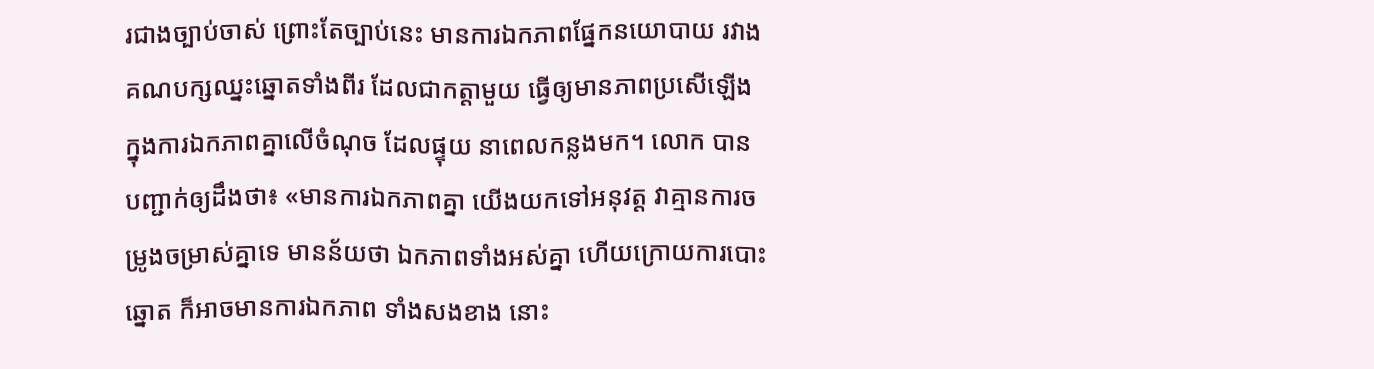រជាងច្បាប់ចាស់ ព្រោះតែច្បាប់នេះ មានការឯកភាពផ្នែកនយោបាយ រវាងគណបក្សឈ្នះឆ្នោតទាំងពីរ ដែលជាកត្តាមួយ ធ្វើឲ្យមានភាពប្រសើឡើង ក្នុងការឯកភាពគ្នាលើចំណុច ដែលផ្ទុយ នាពេលកន្លងមក។ លោក បានបញ្ជាក់ឲ្យដឹងថា៖ «មានការឯកភាពគ្នា យើងយកទៅអនុវត្ត វាគ្មានការចម្រូងចម្រាស់គ្នាទេ មានន័យថា ឯកភាពទាំងអស់គ្នា ហើយក្រោយការបោះឆ្នោត ក៏អាចមានការឯកភាព ទាំងសងខាង នោះ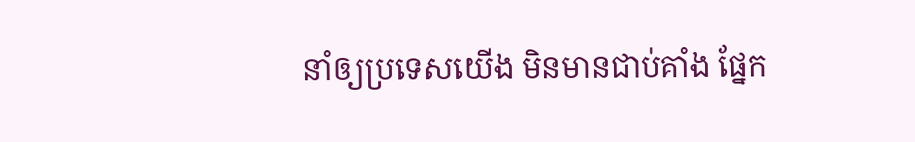នាំឲ្យប្រទេសយើង មិនមានជាប់គាំង ផ្នែក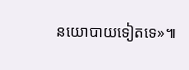នយោបាយទៀតទេ»៕